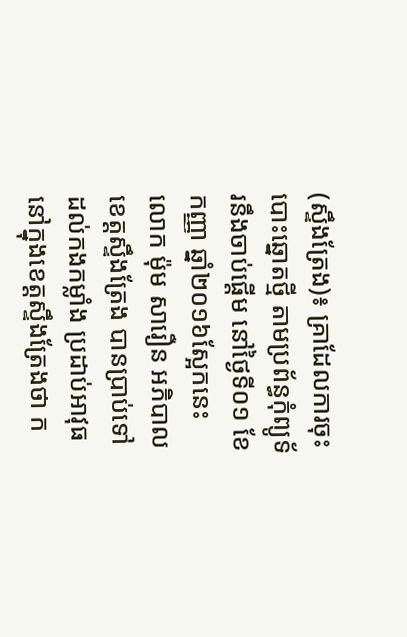(ស្ទឹងត្រែង)៖ គ្រាដែលការចុះបោះឆ្នោតថ្មី តាមប្រព័ន្ធកុំព្យូទ័រនឹងចាប់ផ្តើម នៅថ្ងៃទី០១ ខែកញ្ញា ឆ្នាំ២០១៦ស្អែកនេះ លោក ម៉ុម សារឿន អភិបាលខេត្តស្ទឹងត្រែង បានប្រាប់ទៅដល់កងកម្លាំង ប្រដាប់អាវុធនៅក្នុងខេត្តស្ទឹងត្រែងថា ក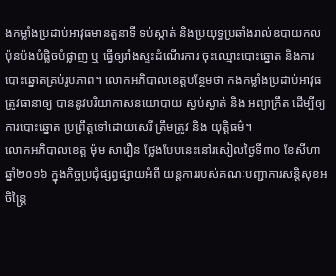ងកម្លាំងប្រដាប់អាវុធមានតួនាទី ទប់ស្កាត់ និងប្រយុទ្ធប្រឆាំងរាល់ឧបាយកល ប៉ុនប៉ងបំផ្លិចបំផ្លាញ ឬ ធ្វើឲ្យរាំងស្ទះដំណើរការ ចុះឈ្មោះបោះឆ្នោត និងការបោះឆ្នោតគ្រប់រូបភាព។ លោកអភិបាលខេត្តបន្ថែមថា កងកម្លាំងប្រដាប់អាវុធត្រូវធានាឲ្យ បាននូវបរិយាកាសនយោបាយ ស្ងប់ស្ងាត់ និង អព្យាក្រឹត ដើម្បីឲ្យការបោះឆ្នោត ប្រព្រឹត្តទៅដោយសេរី ត្រឹមត្រូវ និង យុត្តិធម៌។
លោកអភិបាលខេត្ត ម៉ុម សារឿន ថ្លែងបែបនេះនៅរសៀលថ្ងៃទី៣០ ខែសីហា ឆ្នាំ២០១៦ ក្នុងកិច្ចប្រជុំផ្សព្វផ្សាយអំពី យន្តការរបស់គណៈបញ្ជាការសន្តិសុខអចិន្រ្តៃ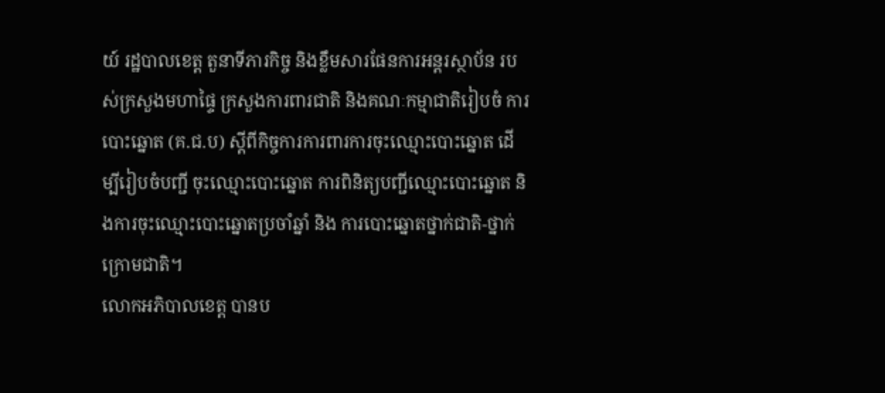យ៍ រដ្ឋបាលខេត្ត តួនាទីភារកិច្ច និងខ្លឹមសារផែនការអន្តរស្ថាប័ន របស់ក្រសួងមហាផ្ទៃ ក្រសួងការពារជាតិ និងគណៈកម្មាជាតិរៀបចំ ការបោះឆ្នោត (គ.ជ.ប) ស្តីពីកិច្ចការការពារការចុះឈ្មោះបោះឆ្នោត ដើម្បីរៀបចំបញ្ជី ចុះឈ្មោះបោះឆ្នោត ការពិនិត្យបញ្ជីឈ្មោះបោះឆ្នោត និងការចុះឈ្មោះបោះឆ្នោតប្រចាំឆ្នាំ និង ការបោះឆ្នោតថ្នាក់ជាតិ-ថ្នាក់ក្រោមជាតិ។
លោកអភិបាលខេត្ត បានប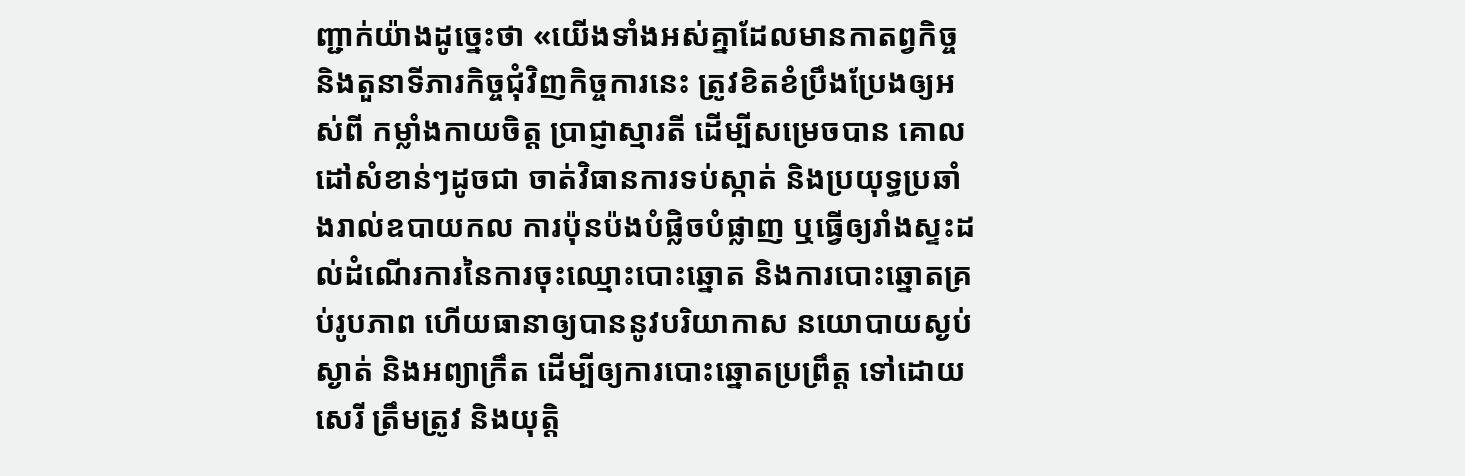ញ្ជាក់យ៉ាងដូច្នេះថា «យើងទាំងអស់គ្នាដែលមានកាតព្វកិច្ច និងតួនាទីភារកិច្ចជុំវិញកិច្ចការនេះ ត្រូវខិតខំប្រឹងប្រែងឲ្យអស់ពី កម្លាំងកាយចិត្ត ប្រាជ្ញាស្មារតី ដើម្បីសម្រេចបាន គោលដៅសំខាន់ៗដូចជា ចាត់វិធានការទប់ស្កាត់ និងប្រយុទ្ធប្រឆាំងរាល់ឧបាយកល ការប៉ុនប៉ងបំផ្លិចបំផ្លាញ ឬធ្វើឲ្យរាំងស្ទះដល់ដំណើរការនៃការចុះឈ្មោះបោះឆ្នោត និងការបោះឆ្នោតគ្រប់រូបភាព ហើយធានាឲ្យបាននូវបរិយាកាស នយោបាយស្ងប់ស្ងាត់ និងអព្យាក្រឹត ដើម្បីឲ្យការបោះឆ្នោតប្រព្រឹត្ត ទៅដោយសេរី ត្រឹមត្រូវ និងយុត្តិ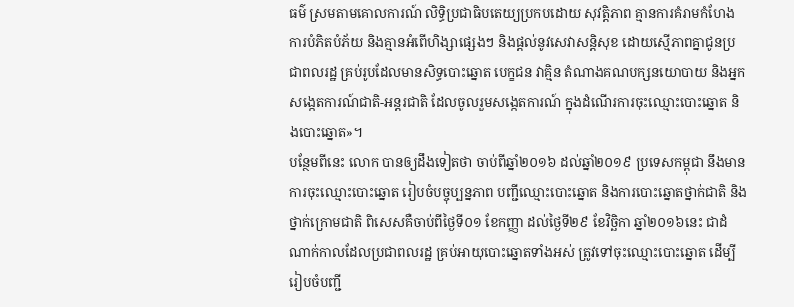ធម៌ ស្រមតាមគោលការណ៍ លិទ្ធិប្រជាធិបតេយ្យប្រកបដោយ សុវត្តិភាព គ្មានការគំរាមកំហែង ការបំភិតបំភ័យ និងគ្មានអំពើហិង្សាផ្សេងៗ និងផ្តល់នូវសេវាសន្តិសុខ ដោយស្មើភាពគ្នាជូនប្រជាពលរដ្ឋ គ្រប់រូបដែលមានសិទ្ធបោះឆ្នោត បេក្ខជន វាគ្មិន តំណាងគណបក្សនយោបាយ និងអ្នកសង្កេតការណ៍ជាតិ-អន្តរជាតិ ដែលចូលរួមសង្កេតការណ៍ ក្នុងដំណើរការចុះឈ្មោះបោះឆ្នោត និងបោះឆ្នោត»។
បន្ថែមពីនេះ លោក បានឲ្យដឹងទៀតថា ចាប់ពីឆ្នាំ២០១៦ ដល់ឆ្នាំ២០១៩ ប្រទេសកម្ពុជា នឹងមានការចុះឈ្មោះបោះឆ្នោត រៀបចំបច្ចុប្បន្នភាព បញ្ជីឈ្មោះបោះឆ្នោត និងការបោះឆ្នោតថ្នាក់ជាតិ និងថ្នាក់ក្រោមជាតិ ពិសេសគឺចាប់ពីថ្ងៃទី០១ ខែកញ្ញា ដល់ថ្ងៃទី២៩ ខែវិច្ឆិកា ឆ្នាំ២០១៦នេះ ជាដំណាក់កាលដែលប្រជាពលរដ្ឋ គ្រប់អាយុបោះឆ្នោតទាំងអស់ ត្រូវទៅចុះឈ្មោះបោះឆ្នោត ដើម្បីរៀបចំបញ្ជី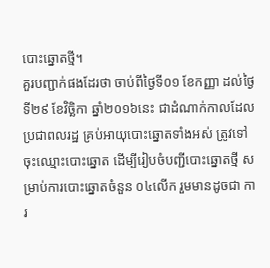បោះឆ្នោតថ្មី។
គួរបញ្ជាក់ផងដែរថា ចាប់ពីថ្ងៃទី០១ ខែកញ្ញា ដល់ថ្ងៃទី២៩ ខែវិច្ឆិកា ឆ្នាំ២០១៦នេះ ជាដំណាក់កាលដែលប្រជាពលរដ្ឋ គ្រប់អាយុបោះឆ្នោតទាំងអស់ ត្រូវទៅចុះឈ្មោះបោះឆ្នោត ដើម្បីរៀបចំបញ្ជីបោះឆ្នោតថ្មី សម្រាប់ការបោះឆ្នោតចំនួន ០៤លើក រួមមានដូចជា ការ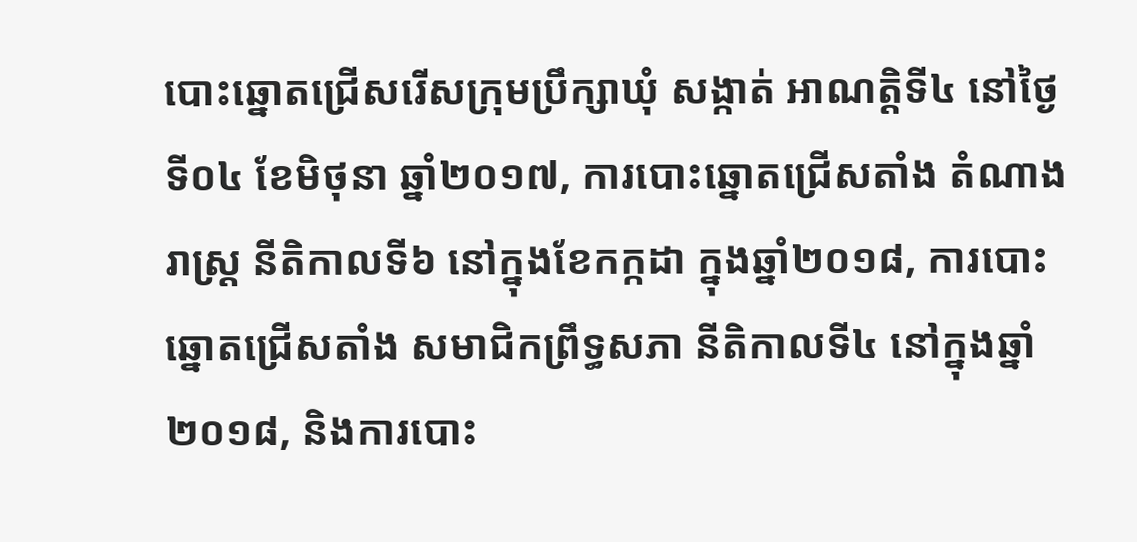បោះឆ្នោតជ្រើសរើសក្រុមប្រឹក្សាឃុំ សង្កាត់ អាណត្តិទី៤ នៅថ្ងៃទី០៤ ខែមិថុនា ឆ្នាំ២០១៧, ការបោះឆ្នោតជ្រើសតាំង តំណាងរាស្រ្ត នីតិកាលទី៦ នៅក្នុងខែកក្កដា ក្នុងឆ្នាំ២០១៨, ការបោះឆ្នោតជ្រើសតាំង សមាជិកព្រឹទ្ធសភា នីតិកាលទី៤ នៅក្នុងឆ្នាំ២០១៨, និងការបោះ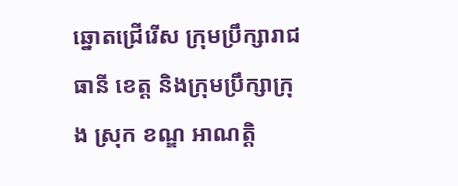ឆ្នោតជ្រើរើស ក្រុមប្រឹក្សារាជធានី ខេត្ត និងក្រុមប្រឹក្សាក្រុង ស្រុក ខណ្ឌ អាណត្តិ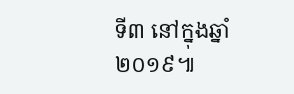ទី៣ នៅក្នុងឆ្នាំ២០១៩៕